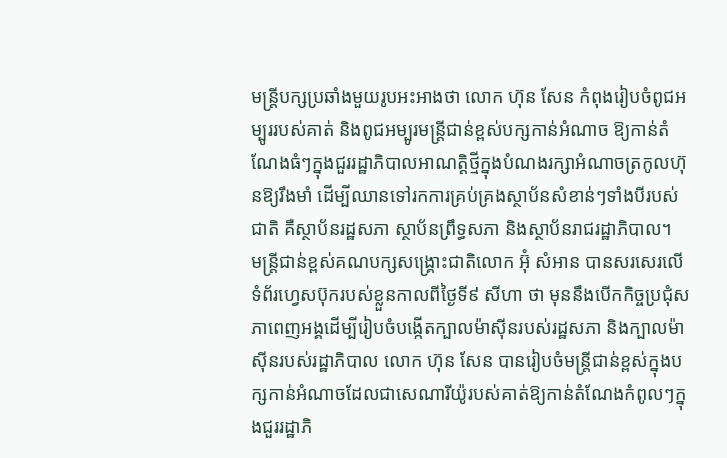មន្ត្រីបក្សប្រឆាំងមួយរូបអះអាងថា លោក ហ៊ុន សែន កំពុងរៀបចំពូជអម្បូររបស់គាត់ និងពូជអម្បូរមន្ត្រីជាន់ខ្ពស់បក្សកាន់អំណាច ឱ្យកាន់តំណែងធំៗក្នុងជួររដ្ឋាភិបាលអាណត្តិថ្មីក្នុងបំណងរក្សាអំណាចត្រកូលហ៊ុនឱ្យរឹងមាំ ដើម្បីឈានទៅរកការគ្រប់គ្រងស្ថាប័នសំខាន់ៗទាំងបីរបស់ជាតិ គឺស្ថាប័នរដ្ឋសភា ស្ថាប័នព្រឹទ្ធសភា និងស្ថាប័នរាជរដ្ឋាភិបាល។
មន្ត្រីជាន់ខ្ពស់គណបក្សសង្គ្រោះជាតិលោក អ៊ុំ សំអាន បានសរសេរលើទំព័រហ្វេសប៊ុករបស់ខ្លួនកាលពីថ្ងៃទី៩ សីហា ថា មុននឹងបើកកិច្ចប្រជុំសភាពេញអង្គដើម្បីរៀបចំបង្កើតក្បាលម៉ាស៊ីនរបស់រដ្ឋសភា និងក្បាលម៉ាស៊ីនរបស់រដ្ឋាភិបាល លោក ហ៊ុន សែន បានរៀបចំមន្ត្រីជាន់ខ្ពស់ក្នុងបក្សកាន់អំណាចដែលជាសេណារីយ៉ូរបស់គាត់ឱ្យកាន់តំណែងកំពូលៗក្នុងជួររដ្ឋាភិ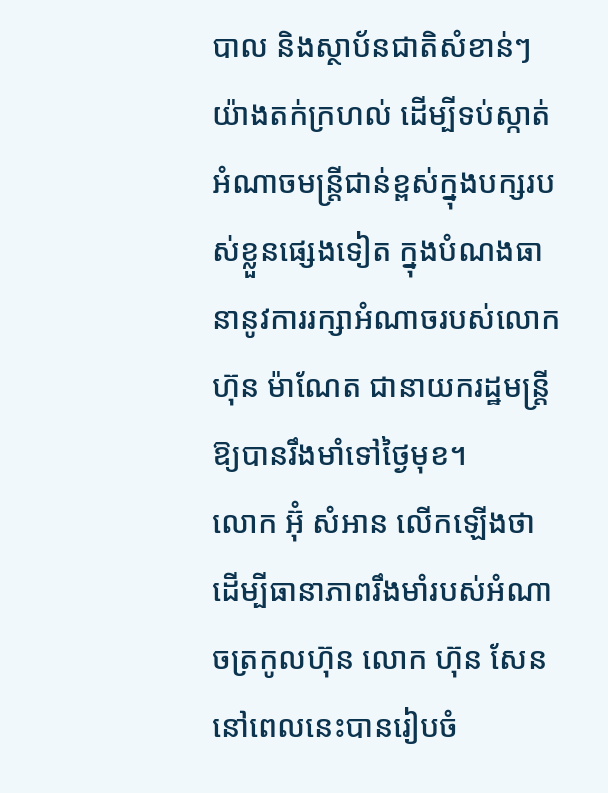បាល និងស្ថាប័នជាតិសំខាន់ៗយ៉ាងតក់ក្រហល់ ដើម្បីទប់ស្កាត់អំណាចមន្ត្រីជាន់ខ្ពស់ក្នុងបក្សរបស់ខ្លួនផ្សេងទៀត ក្នុងបំណងធានានូវការរក្សាអំណាចរបស់លោក ហ៊ុន ម៉ាណែត ជានាយករដ្ឋមន្ត្រីឱ្យបានរឹងមាំទៅថ្ងៃមុខ។
លោក អ៊ុំ សំអាន លើកឡើងថា ដើម្បីធានាភាពរឹងមាំរបស់អំណាចត្រកូលហ៊ុន លោក ហ៊ុន សែន នៅពេលនេះបានរៀបចំ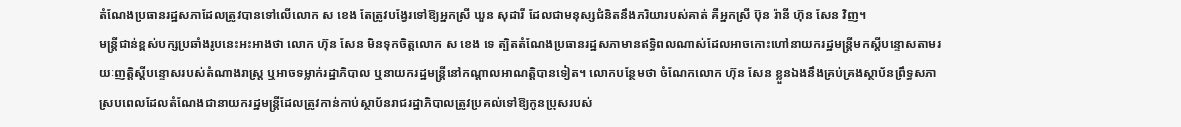តំណែងប្រធានរដ្ឋសភាដែលត្រូវបានទៅលើលោក ស ខេង តែត្រូវបង្វែរទៅឱ្យអ្នកស្រី ឃួន សុដារី ដែលជាមនុស្សជំនិតនឹងភរិយារបស់គាត់ គឺអ្នកស្រី ប៊ុន រ៉ានី ហ៊ុន សែន វិញ។
មន្ត្រីជាន់ខ្ពស់បក្សប្រឆាំងរូបនេះអះអាងថា លោក ហ៊ុន សែន មិនទុកចិត្តលោក ស ខេង ទេ ត្បិតតំណែងប្រធានរដ្ឋសភាមានឥទ្ធិពលណាស់ដែលអាចកោះហៅនាយករដ្ឋមន្ត្រីមកស្ដីបន្ទោសតាមរយៈញត្តិស្ដីបន្ទោសរបស់តំណាងរាស្ត្រ ឬអាចទម្លាក់រដ្ឋាភិបាល ឬនាយករដ្ឋមន្ត្រីនៅកណ្តាលអាណត្តិបានទៀត។ លោកបន្ថែមថា ចំណែកលោក ហ៊ុន សែន ខ្លួនឯងនឹងគ្រប់គ្រងស្ថាប័នព្រឹទ្ធសភា ស្របពេលដែលតំណែងជានាយករដ្ឋមន្ត្រីដែលត្រូវកាន់កាប់ស្ថាប័នរាជរដ្ឋាភិបាលត្រូវប្រគល់ទៅឱ្យកូនប្រុសរបស់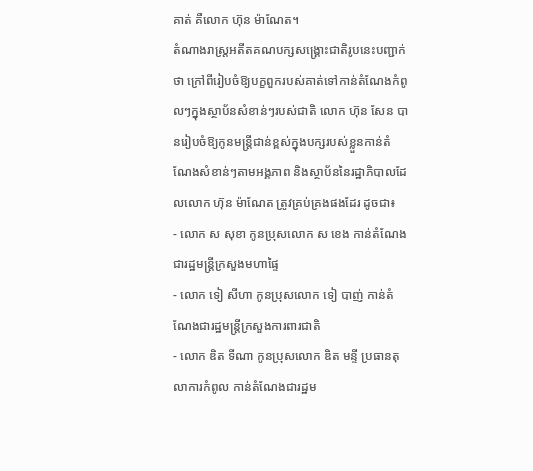គាត់ គឺលោក ហ៊ុន ម៉ាណែត។
តំណាងរាស្ត្រអតីតគណបក្សសង្គ្រោះជាតិរូបនេះបញ្ជាក់ថា ក្រៅពីរៀបចំឱ្យបក្ខពួករបស់គាត់ទៅកាន់តំណែងកំពូលៗក្នុងស្ថាប័នសំខាន់ៗរបស់ជាតិ លោក ហ៊ុន សែន បានរៀបចំឱ្យកូនមន្ត្រីជាន់ខ្ពស់ក្នុងបក្សរបស់ខ្លួនកាន់តំណែងសំខាន់ៗតាមអង្គភាព និងស្ថាប័ននៃរដ្ឋាភិបាលដែលលោក ហ៊ុន ម៉ាណែត ត្រូវគ្រប់គ្រងផងដែរ ដូចជា៖
- លោក ស សុខា កូនប្រុសលោក ស ខេង កាន់តំណែងជារដ្ឋមន្ត្រីក្រសួងមហាផ្ទៃ
- លោក ទៀ សីហា កូនប្រុសលោក ទៀ បាញ់ កាន់តំណែងជារដ្ឋមន្ត្រីក្រសួងការពារជាតិ
- លោក ឌិត ទីណា កូនប្រុសលោក ឌិត មន្ទី ប្រធានតុលាការកំពូល កាន់តំណែងជារដ្ឋម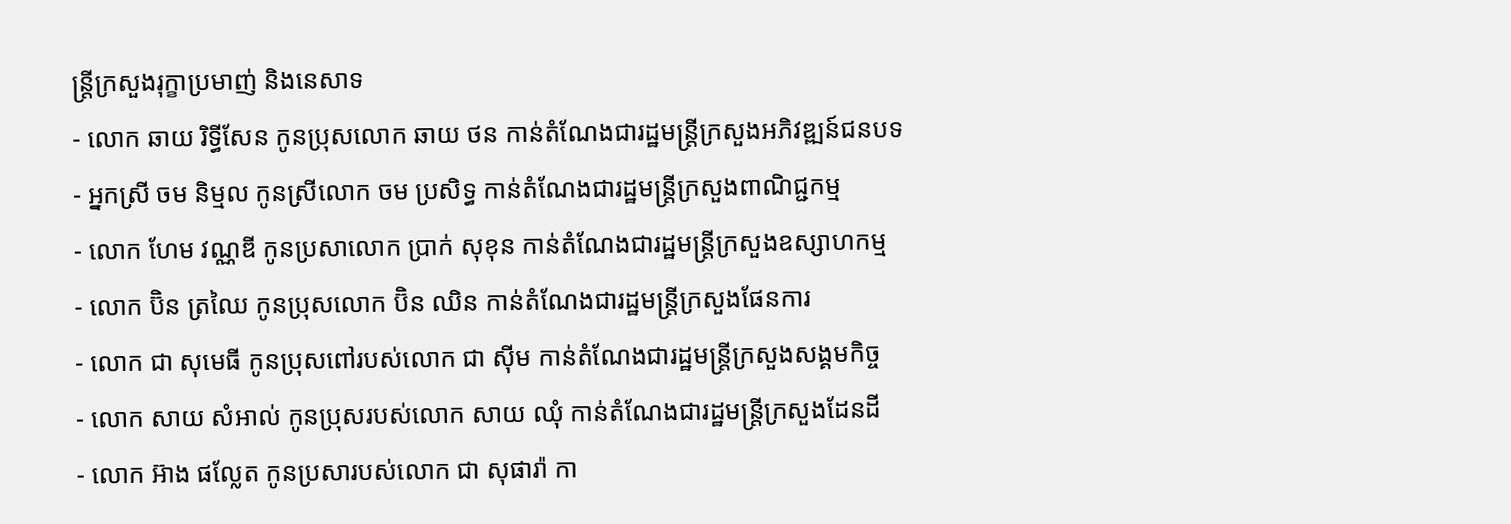ន្ត្រីក្រសួងរុក្ខាប្រមាញ់ និងនេសាទ
- លោក ឆាយ រិទ្ធីសែន កូនប្រុសលោក ឆាយ ថន កាន់តំណែងជារដ្ឋមន្ត្រីក្រសួងអភិវឌ្ឍន៍ជនបទ
- អ្នកស្រី ចម និម្មល កូនស្រីលោក ចម ប្រសិទ្ធ កាន់តំណែងជារដ្ឋមន្ត្រីក្រសួងពាណិជ្ជកម្ម
- លោក ហែម វណ្ណឌី កូនប្រសាលោក ប្រាក់ សុខុន កាន់តំណែងជារដ្ឋមន្ត្រីក្រសួងឧស្សាហកម្ម
- លោក ប៊ិន ត្រឈៃ កូនប្រុសលោក ប៊ិន ឈិន កាន់តំណែងជារដ្ឋមន្ត្រីក្រសួងផែនការ
- លោក ជា សុមេធី កូនប្រុសពៅរបស់លោក ជា ស៊ីម កាន់តំណែងជារដ្ឋមន្ត្រីក្រសួងសង្គមកិច្ច
- លោក សាយ សំអាល់ កូនប្រុសរបស់លោក សាយ ឈុំ កាន់តំណែងជារដ្ឋមន្ត្រីក្រសួងដែនដី
- លោក អ៊ាង ផល្លែត កូនប្រសារបស់លោក ជា សុផារ៉ា កា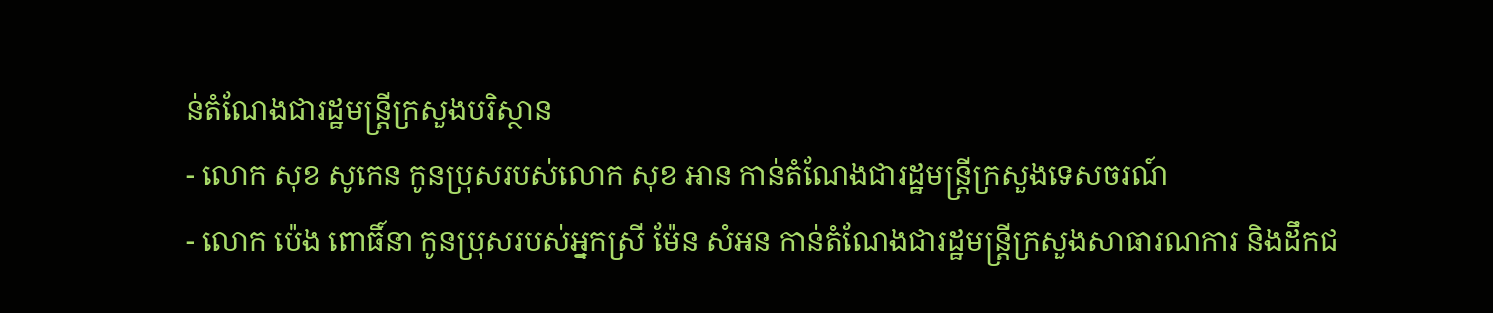ន់តំណែងជារដ្ឋមន្ត្រីក្រសួងបរិស្ថាន
- លោក សុខ សូកេន កូនប្រុសរបស់លោក សុខ អាន កាន់តំណែងជារដ្ឋមន្ត្រីក្រសួងទេសចរណ៍
- លោក ប៉េង ពោធិ៍នា កូនប្រុសរបស់អ្នកស្រី ម៉ែន សំអន កាន់តំណែងជារដ្ឋមន្ត្រីក្រសួងសាធារណការ និងដឹកជ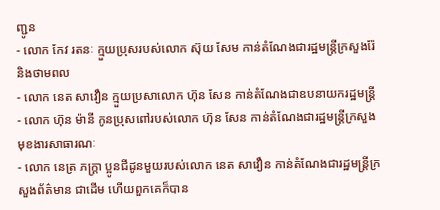ញ្ជូន
- លោក កែវ រតនៈ ក្មួយប្រុសរបស់លោក ស៊ុយ សែម កាន់តំណែងជារដ្ឋមន្ត្រីក្រសួងរ៉ែ និងថាមពល
- លោក នេត សាវឿន ក្មួយប្រសាលោក ហ៊ុន សែន កាន់តំណែងជាឧបនាយករដ្ឋមន្ត្រី
- លោក ហ៊ុន ម៉ានី កូនប្រុសពៅរបស់លោក ហ៊ុន សែន កាន់តំណែងជារដ្ឋមន្ត្រីក្រសួងមុខងារសាធារណៈ
- លោក នេត្រ ភក្ដ្រា ប្អូនជីដូនមួយរបស់លោក នេត សាវឿន កាន់តំណែងជារដ្ឋមន្ត្រីក្រសួងព័ត៌មាន ជាដើម ហើយពួកគេក៏បាន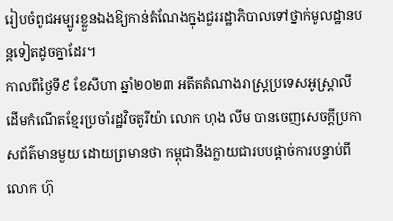រៀបចំពូជអម្បូរខ្លួនឯងឱ្យកាន់តំណែងក្នុងជួររដ្ឋាភិបាលទៅថ្នាក់មូលដ្ឋានបន្តទៀតដូចគ្នាដែរ។
កាលពីថ្ងៃទី៩ ខែសីហា ឆ្នាំ២០២៣ អតីតតំណាងរាស្ត្រប្រទេសអូស្ត្រាលីដើមកំណើតខ្មែរប្រចាំរដ្ឋវិចតូរីយ៉ា លោក ហុង លីម បានចេញសេចក្តីប្រកាសព័ត៌មានមួយ ដោយព្រមានថា កម្ពុជានឹងក្លាយជារបបផ្ដាច់ការបន្ទាប់ពីលោក ហ៊ុ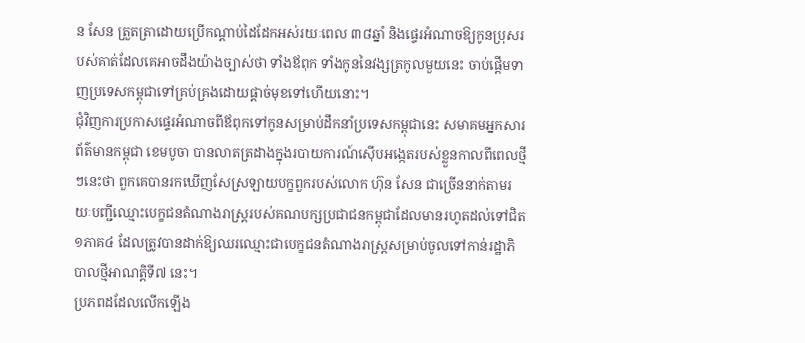ន សែន ត្រួតត្រាដោយប្រើកណ្ដាប់ដៃដែកអស់រយៈពេល ៣៨ឆ្នាំ និងផ្ទេរអំណាចឱ្យកូនប្រុសរបស់គាត់ដែលគេអាចដឹងយ៉ាងច្បាស់ថា ទាំងឪពុក ទាំងកូននៃវង្សត្រកូលមួយនេះ ចាប់ផ្តើមទាញប្រទេសកម្ពុជាទៅគ្រប់គ្រងដោយផ្ដាច់មុខទៅហើយនោះ។
ជុំវិញការប្រកាសផ្ទេរអំណាចពីឪពុកទៅកូនសម្រាប់ដឹកនាំប្រទេសកម្ពុជានេះ សមាគមអ្នកសារព័ត៌មានកម្ពុជា ខេមបូចា បានលាតត្រដាងក្នុងរបាយការណ៍ស៊ើបអង្កេតរបស់ខ្លួនកាលពីពេលថ្មីៗនេះថា ពួកគេបានរកឃើញសែស្រឡាយបក្ខពួករបស់លោក ហ៊ុន សែន ជាច្រើននាក់តាមរយៈបញ្ជីឈ្មោះបេក្ខជនតំណាងរាស្ត្ររបស់គណបក្សប្រជាជនកម្ពុជាដែលមានរហូតដល់ទៅជិត ១ភាគ៤ ដែលត្រូវបានដាក់ឱ្យឈរឈ្មោះជាបេក្ខជនតំណាងរាស្ត្រសម្រាប់ចូលទៅកាន់រដ្ឋាភិបាលថ្មីអាណត្តិទី៧ នេះ។
ប្រភពដដែលលើកឡើង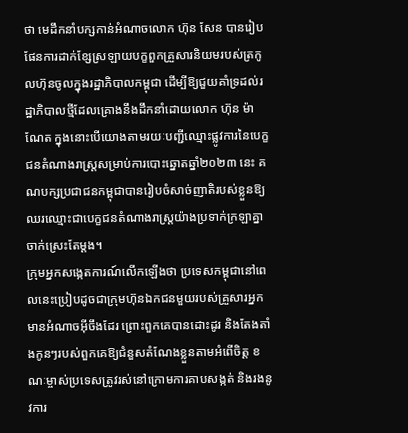ថា មេដឹកនាំបក្សកាន់អំណាចលោក ហ៊ុន សែន បានរៀបផែនការដាក់ខ្សែស្រឡាយបក្ខពួកគ្រួសារនិយមរបស់ត្រកូលហ៊ុនចូលក្នុងរដ្ឋាភិបាលកម្ពុជា ដើម្បីឱ្យជួយគាំទ្រដល់រដ្ឋាភិបាលថ្មីដែលគ្រោងនឹងដឹកនាំដោយលោក ហ៊ុន ម៉ាណែត ក្នុងនោះបើយោងតាមរយៈបញ្ជីឈ្មោះផ្លូវការនៃបេក្ខជនតំណាងរាស្ត្រសម្រាប់ការបោះឆ្នោតឆ្នាំ២០២៣ នេះ គណបក្សប្រជាជនកម្ពុជាបានរៀបចំសាច់ញាតិរបស់ខ្លួនឱ្យឈរឈ្មោះជាបេក្ខជនតំណាងរាស្ត្រយ៉ាងប្រទាក់ក្រឡាគ្នាចាក់ស្រេះតែម្តង។
ក្រុមអ្នកសង្កេតការណ៍លើកឡើងថា ប្រទេសកម្ពុជានៅពេលនេះប្រៀបដូចជាក្រុមហ៊ុនឯកជនមួយរបស់គ្រួសារអ្នកមានអំណាចអ៊ីចឹងដែរ ព្រោះពួកគេបានដោះដូរ និងតែងតាំងកូនៗរបស់ពួកគេឱ្យជំនួសតំណែងខ្លួនតាមអំពើចិត្ត ខណៈម្ចាស់ប្រទេសត្រូវរស់នៅក្រោមការគាបសង្កត់ និងរងនូវការ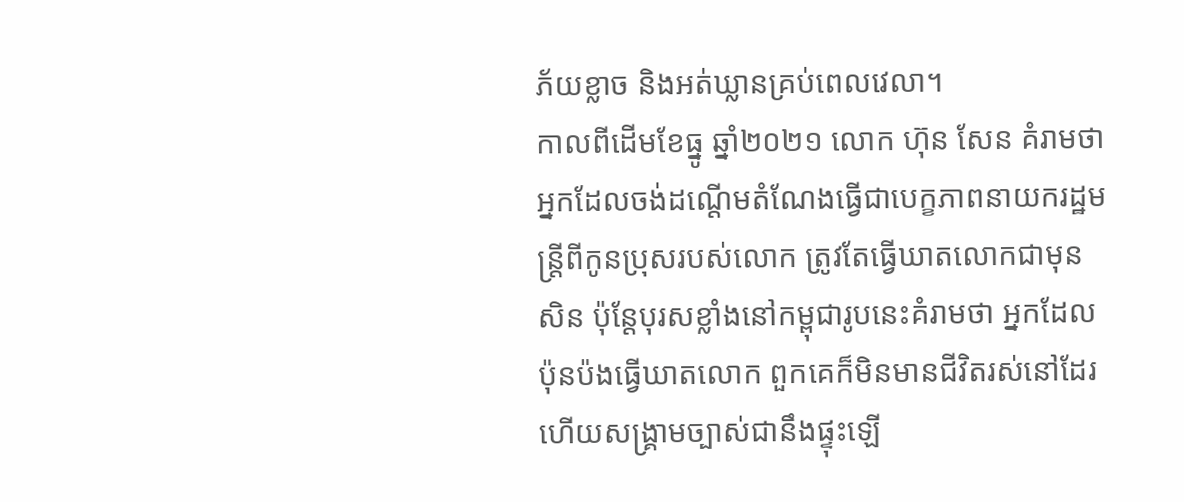ភ័យខ្លាច និងអត់ឃ្លានគ្រប់ពេលវេលា។
កាលពីដើមខែធ្នូ ឆ្នាំ២០២១ លោក ហ៊ុន សែន គំរាមថា អ្នកដែលចង់ដណ្តើមតំណែងធ្វើជាបេក្ខភាពនាយករដ្ឋមន្ត្រីពីកូនប្រុសរបស់លោក ត្រូវតែធ្វើឃាតលោកជាមុនសិន ប៉ុន្តែបុរសខ្លាំងនៅកម្ពុជារូបនេះគំរាមថា អ្នកដែលប៉ុនប៉ងធ្វើឃាតលោក ពួកគេក៏មិនមានជីវិតរស់នៅដែរ ហើយសង្គ្រាមច្បាស់ជានឹងផ្ទុះឡើ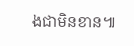ងជាមិនខាន៕